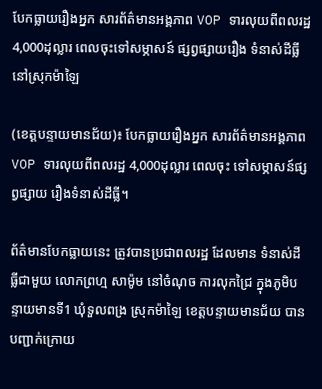បែកធ្លាយរឿងអ្នក សារព័ត៌មានអង្គភាព VOP ទារលុយពីពលរដ្ឋ 4,000ដុល្លារ ពេលចុះទៅសម្ភាសន៍ ផ្សព្វផ្សាយរឿង ទំនាស់ដីធ្លី នៅស្រុកម៉ាឡៃ

(ខេត្តបន្ទាយមានជ័យ)៖ បែកធ្លាយរឿងអ្នក សារព័ត៌មានអង្គភាពVOP ទារលុយពីពលរដ្ឋ 4,000ដុល្លារ ពេលចុះ ទៅសម្ភាសន៍ផ្សព្វផ្សាយ រឿងទំនាស់ដីធ្លី។

ព័ត៌មានបែកធ្លាយនេះ ត្រូវបានប្រជាពលរដ្ឋ ដែលមាន ទំនាស់ដីធ្លីជាមួយ លោកព្រហ្ម សាម៉ូម នៅចំណុច ការលុកជ្រៃ ក្នុងភូមិបន្ទាយមានទី1 ឃុំទួលពង្រ ស្រុកម៉ាឡៃ ខេត្តបន្ទាយមានជ័យ បានបញ្ជាក់ក្រោយ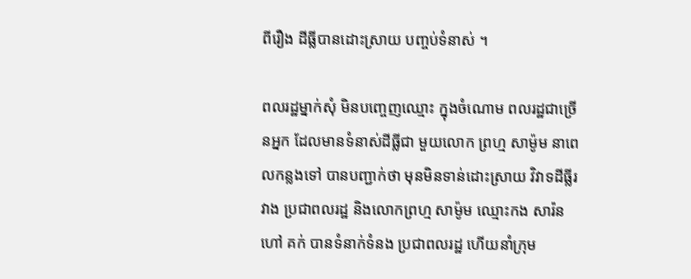ពីរឿង ដីធ្លីបានដោះស្រាយ បញ្ចប់ទំនាស់ ។

ពលរដ្ឋម្នាក់សុំ មិនបញ្ចេញឈ្មោះ ក្នុងចំណោម ពលរដ្ឋជាច្រើនអ្នក ដែលមានទំនាស់ដីធ្លីជា មួយលោក ព្រហ្ម សាម៉ូម នាពេលកន្លងទៅ បានបញ្ជាក់ថា មុនមិនទាន់ដោះស្រាយ វិវាទដីធ្លីរវាង ប្រជាពលរដ្ឋ និងលោកព្រហ្ម សាម៉ូម ឈ្មោះកង សារ៉ន ហៅ គក់ បានទំនាក់ទំនង ប្រជាពលរដ្ឋ ហើយនាំក្រុម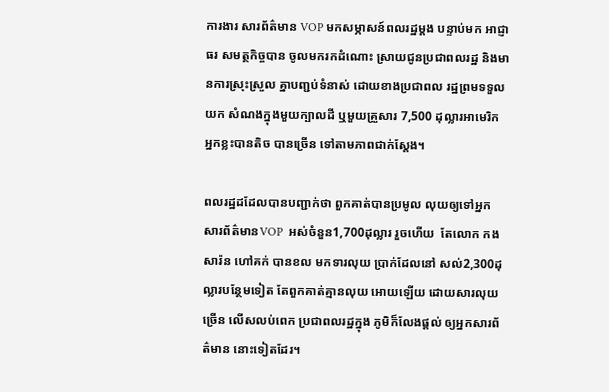ការងារ សារព័ត៌មាន VOP មកសម្ភាសន៍ពលរដ្ឋម្តង បន្ទាប់មក អាជ្ញាធរ សមត្ថកិច្ចបាន ចូលមករកដំណោះ ស្រាយជូនប្រជាពលរដ្ឋ និងមានការស្រុះស្រួល គ្នាបញ្ជប់ទំនាស់ ដោយខាងប្រជាពល រដ្ឋព្រមទទួលយក សំណងក្នុងមួយក្បាលដី ឬមួយគ្រួសារ 7,500 ដុល្លារអាមេរិក អ្នកខ្លះបានតិច បានច្រើន ទៅតាមភាពជាក់ស្តែង។

ពលរដ្ឋដដែលបានបញ្ជាក់ថា ពួកគាត់បានប្រមូល លុយឲ្យទៅអ្នក សារព័ត៌មានVOP  អស់ចំនួន1,700ដុល្លារ រួចហើយ  តែលោក កង សារ៉ន ហៅគក់ បានខល មកទារលុយ ប្រាក់ដែលនៅ សល់2,300ដុល្លារបន្ថែមទៀត តែពួកគាត់គ្មានលុយ អោយឡើយ ដោយសារលុយច្រើន លើសលប់ពេក ប្រជាពលរដ្ឋក្នុង ភូមិក៏លែងផ្តល់ ឲ្យអ្នកសារព័ត៌មាន នោះទៀតដែរ។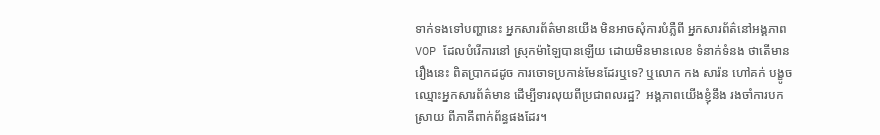ទាក់ទងទៅបញ្ហានេះ អ្នកសារព័ត៌មានយើង មិនអាចសុំការបំភ្លឺពី អ្នកសារព័ត៌នៅអង្គភាព VOP ដែលបំរើការនៅ ស្រុកម៉ាឡៃបានឡើយ ដោយមិនមានលេខ ទំនាក់ទំនង ថាតើមានរឿងនេះ ពិតប្រាកដដូច ការចោទប្រកាន់មែនដែរឬទេ? ឬលោក កង សារ៉ន ហៅគក់ បង្ខូចឈ្មោះអ្នកសារព័ត៌មាន ដើម្បីទារលុយពីប្រជាពលរដ្ឋ?  អង្គភាពយើងខ្ញុំនឹង រងចាំការបកស្រាយ ពីភាគីពាក់ព័ន្ធផងដែរ។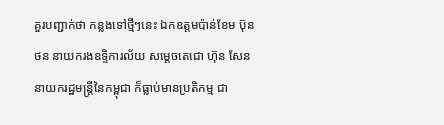គួរបញ្ជាក់ថា កន្លងទៅថ្មីៗនេះ ឯកឧត្តមប៉ាន់ខែម ប៊ុនថន នាយករងឧទ្ទិការល័យ សម្តេចតេជោ ហ៊ុន សែន នាយករដ្ឋមន្ត្រីនៃកម្ពុជា ក៏ធ្លាប់មានប្រតិកម្ម ជា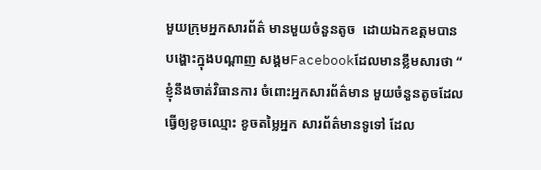មួយក្រុមអ្នកសារព័ត៌ មានមួយចំនួនតូច  ដោយឯកឧត្តមបាន បង្ហោះក្នុងបណ្តាញ សង្គមFacebookដែលមានខ្លឹមសារថា “ ខ្ញុំនឹងចាត់វិធានការ ចំពោះអ្នកសារព័ត៌មាន មួយចំនួនតូចដែល ធ្វើឲ្យខូចឈ្មោះ ខូចតម្លៃអ្នក សារព័ត៌មានទូទៅ ដែល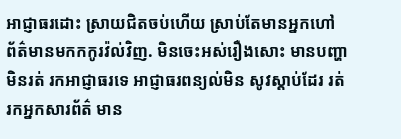អាជ្ញាធរដោះ ស្រាយជិតចប់ហើយ ស្រាប់តែមានអ្នកហៅ ព័ត៌មានមកកកូរវ៉ល់វិញ. មិនចេះអស់រឿងសោះ មានបញ្ហាមិនរត់ រកអាជ្ញាធរទេ អាជ្ញាធរពន្យល់មិន សូវស្តាប់ដែរ រត់រកអ្នកសារព័ត៌ មាន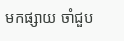មកផ្សាយ ចាំជួប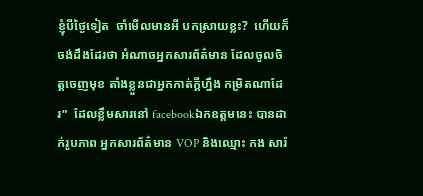ខ្ញុំបីថ្ងៃទៀត  ចាំមើលមានអី បកស្រាយខ្លះ?  ហើយក៏ចង់ដឹងដែរថា អំណាចអ្នកសារព័ត៌មាន ដែលចូលចិត្តចេញមុខ តាំងខ្លួនជាអ្នកកាត់ក្តីហ្នឹង កម្រិតណាដែរ”  ដែលខ្លឹមសារនៅ facebookឯកឧត្តមនេះ បានដាក់រូបភាព អ្នកសារព័ត៌មាន VOP និងឈ្មោះ កង សារ៉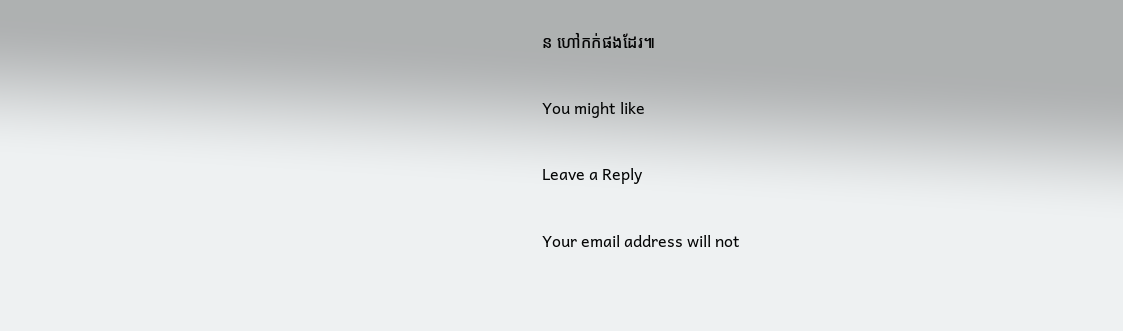ន ហៅកក់ផងដែរ៕

You might like

Leave a Reply

Your email address will not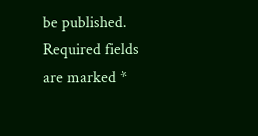be published. Required fields are marked *